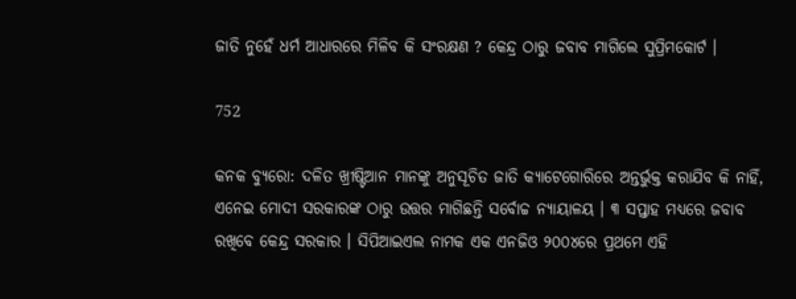ଜାତି ନୁହେଁ ଧର୍ମ ଆଧାରରେ ମିଳିବ କି ସଂରକ୍ଷଣ ? କେନ୍ଦ୍ର ଠାରୁ ଜବାବ ମାଗିଲେ ସୁପ୍ରିମକୋର୍ଟ ।

752

କନକ ବ୍ୟୁରୋ: ଦଳିତ ଖ୍ରୀଷ୍ଟିଆନ ମାନଙ୍କୁ ଅନୁସୂଚିତ ଜାତି କ୍ୟାଟେଗୋରିରେ ଅନ୍ତର୍ଭୁକ୍ତ କରାଯିବ କି ନାହିଁ, ଏନେଇ ମୋଦୀ ସରକାରଙ୍କ ଠାରୁ ଉତ୍ତର ମାଗିଛନ୍ତି ସର୍ବୋଚ୍ଚ ନ୍ୟାୟାଳୟ । ୩ ସପ୍ତାହ ମଧ୍ୟରେ ଜବାବ ରଖିବେ କେନ୍ଦ୍ର ସରକାର । ସିପିଆଇଏଲ ନାମକ ଏକ ଏନଜିଓ ୨୦୦୪ରେ ପ୍ରଥମେ ଏହି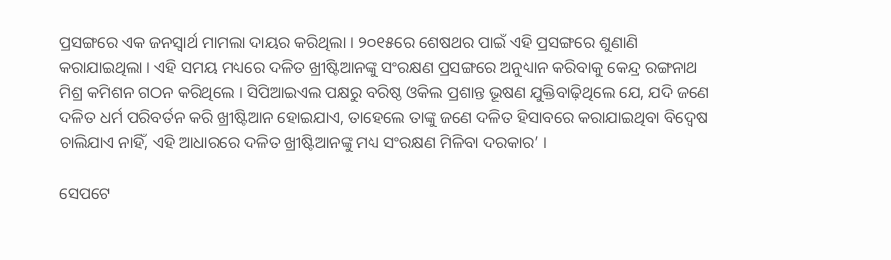ପ୍ରସଙ୍ଗରେ ଏକ ଜନସ୍ୱାର୍ଥ ମାମଲା ଦାୟର କରିଥିଲା । ୨୦୧୫ରେ ଶେଷଥର ପାଇଁ ଏହି ପ୍ରସଙ୍ଗରେ ଶୁଣାଣି କରାଯାଇଥିଲା । ଏହି ସମୟ ମଧ୍ୟରେ ଦଳିତ ଖ୍ରୀଷ୍ଟିଆନଙ୍କୁ ସଂରକ୍ଷଣ ପ୍ରସଙ୍ଗରେ ଅନୁଧ୍ୟାନ କରିବାକୁ କେନ୍ଦ୍ର ରଙ୍ଗନାଥ ମିଶ୍ର କମିଶନ ଗଠନ କରିଥିଲେ । ସିପିଆଇଏଲ ପକ୍ଷରୁ ବରିଷ୍ଠ ଓକିଲ ପ୍ରଶାନ୍ତ ଭୂଷଣ ଯୁକ୍ତିବାଢ଼ିଥିଲେ ଯେ, ଯଦି ଜଣେ ଦଳିତ ଧର୍ମ ପରିବର୍ତନ କରି ଖ୍ରୀଷ୍ଟିଆନ ହୋଇଯାଏ, ତାହେଲେ ତାଙ୍କୁ ଜଣେ ଦଳିତ ହିସାବରେ କରାଯାଇଥିବା ବିଦ୍ୱେଷ ଚାଲିଯାଏ ନାହିଁ, ଏହି ଆଧାରରେ ଦଳିତ ଖ୍ରୀଷ୍ଟିଆନଙ୍କୁ ମଧ୍ୟ ସଂରକ୍ଷଣ ମିଳିବା ଦରକାର’ ।

ସେପଟେ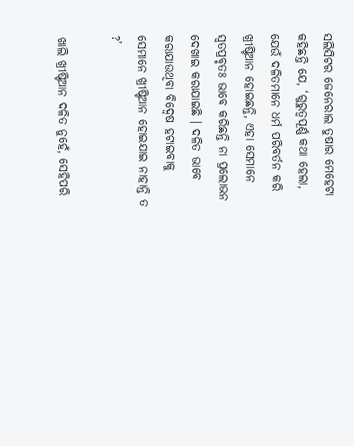ସଲିସିଟର ଜେନେରାଲ ତୁଷାର ମେହେଟା କହିଛନ୍ତି ଯେ, ‘ଗୁରୁତ୍ୱପୂର୍ଣ୍ଣ କଥା ହେଲା, ଯେଉଁ ଦଳିତମାନେ ଧର୍ମ ପରିବର୍ତନ କରି ଖ୍ରୀଷ୍ଟିଆନ ହୋଇଛନ୍ତି, ଏହା ସେମାନେ ସ୍ୱତପ୍ରବୃତଃ ଭାବେ କରିଛନ୍ତି ନା ପ୍ରଲୋଭନ ଦେଖାଇ କରାଯାଇଛି । ଦଳିତ ଭାବେ କରାଯାଉଥିବା ବିଦ୍ୱେଷ ହଟାଇବାକୁ ସେମାନେ ଖ୍ରୀଷ୍ଟିଆନ ହୋଇଯାଇ ନାହାନ୍ତି ତ ?’

ଖାଲି ଖ୍ରୀଷ୍ଟିଆନ ଦଳିତ ନୁହେଁ, ସେହିପରି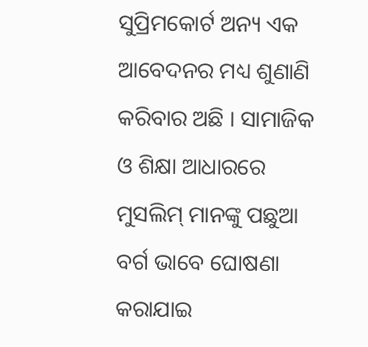ସୁପ୍ରିମକୋର୍ଟ ଅନ୍ୟ ଏକ ଆବେଦନର ମଧ୍ୟ ଶୁଣାଣି କରିବାର ଅଛି । ସାମାଜିକ ଓ ଶିକ୍ଷା ଆଧାରରେ ମୁସଲିମ୍ ମାନଙ୍କୁ ପଛୁଆ ବର୍ଗ ଭାବେ ଘୋଷଣା କରାଯାଇ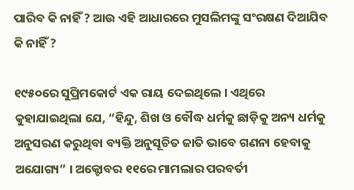ପାରିବ କି ନାହିଁ ? ଆଉ ଏହି ଆଧାରରେ ମୁସଲିମଙ୍କୁ ସଂରକ୍ଷଣ ଦିଆଯିବ କି ନାହିଁ ?

୧୯୫୦ରେ ସୁପ୍ରିମକୋର୍ଟ ଏକ ରାୟ ଦେଇଥିଲେ । ଏଥିରେ କୁହାଯାଇଥିଲା ଯେ, “ହିନ୍ଦୁ, ଶିଖ ଓ ବୌଦ୍ଧ ଧର୍ମକୁ ଛାଡ଼ିକୁ ଅନ୍ୟ ଧର୍ମକୁ ଅନୁସରଣ କରୁଥିବା ବ୍ୟକ୍ତି ଅନୁସୂଚିତ ଜାତି ଭାବେ ଗଣନା ହେବାକୁ ଅଯୋଗ୍ୟ” । ଅକ୍ଟୋବର ୧୧ରେ ମାମଲାର ପରବର୍ତୀ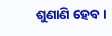ଶୁଣାଣି ହେବ ।